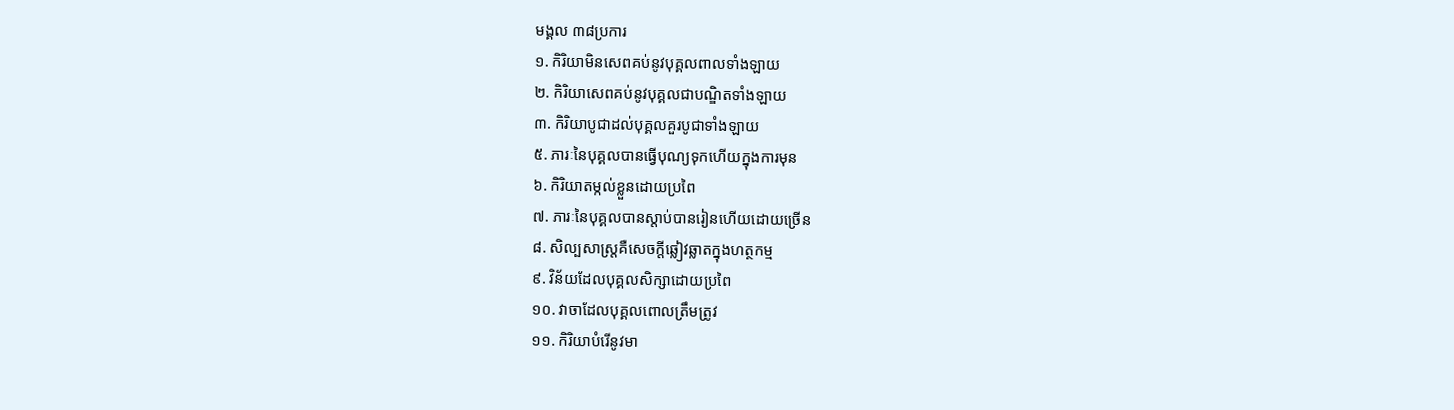មង្គល ៣៨ប្រការ
១. កិរិយាមិនសេពគប់នូវបុគ្គលពាលទាំងឡាយ
២. កិរិយាសេពគប់នូវបុគ្គលជាបណ្ឌិតទាំងឡាយ
៣. កិរិយាបូជាដល់បុគ្គលគួរបូជាទាំងឡាយ
៥. ភារៈនៃបុគ្គលបានធ្វើបុណ្យទុកហើយក្នុងការមុន
៦. កិរិយាតម្កល់ខ្លួនដោយប្រពៃ
៧. ភារៈនៃបុគ្គលបានស្ដាប់បានរៀនហើយដោយច្រើន
៨. សិល្បសាស្ត្រគឺសេចក្ដីឆ្លៀវឆ្លាតក្នុងហត្ថកម្ម
៩. វិន័យដែលបុគ្គលសិក្សាដោយប្រពៃ
១០. វាចាដែលបុគ្គលពោលត្រឹមត្រូវ
១១. កិរិយាបំរើនូវមា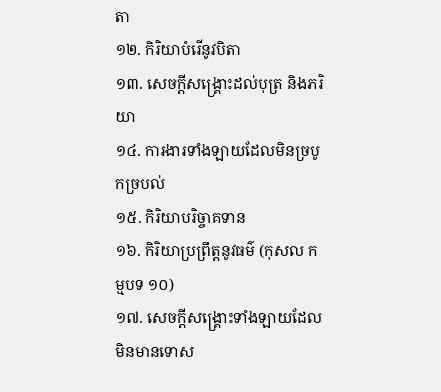តា
១២. កិរិយាបំរើនូវបិតា
១៣. សេចក្ដីសង្គ្រោះដល់បុត្រ និងភរិយា
១៤. ការងារទាំងឡាយដែលមិនច្របូកច្របល់
១៥. កិរិយាបរិច្ចាគទាន
១៦. កិរិយាប្រព្រឹត្តនូវធម៌ (កុសល កម្មបទ ១០)
១៧. សេចក្ដីសង្គ្រោះទាំងឡាយដែលមិនមានទោស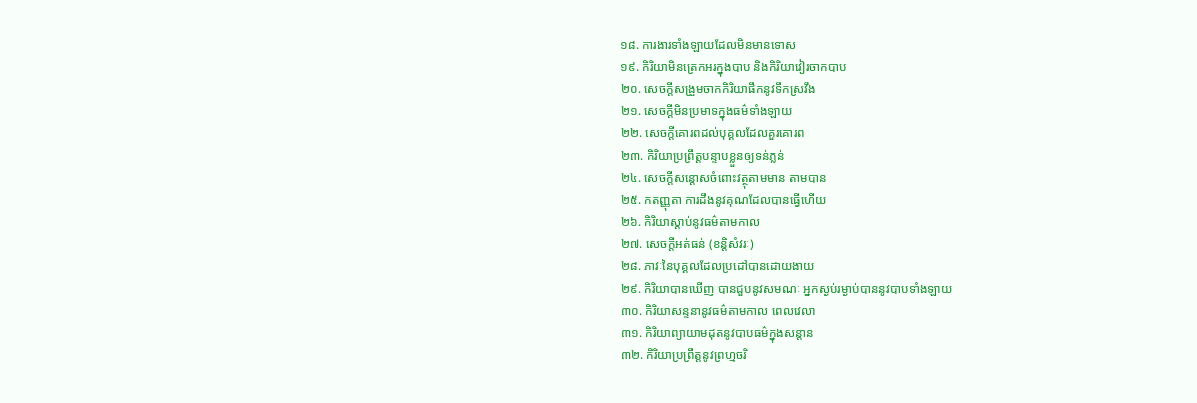១៨. ការងារទាំងឡាយដែលមិនមានទោស
១៩. កិរិយាមិនត្រេកអរក្នុងបាប និងកិរិយាវៀរចាកបាប
២០. សេចក្ដីសង្រួមចាកកិរិយាផឹកនូវទឹកស្រវឹង
២១. សេចក្ដីមិនប្រមាទក្នុងធម៌ទាំងឡាយ
២២. សេចក្ដីគោរពដល់បុគ្គលដែលគួរគោរព
២៣. កិរិយាប្រព្រឹត្តបន្ទាបខ្លួនឲ្យទន់ភ្លន់
២៤. សេចក្ដីសន្ដោសចំពោះវត្ថុតាមមាន តាមបាន
២៥. កតញ្ញុតា ការដឹងនូវគុណដែលបានធ្វើហើយ
២៦. កិរិយាស្ដាប់នូវធម៌តាមកាល
២៧. សេចក្ដីអត់ធន់ (ខន្ដិសំវរៈ)
២៨. ភាវៈនៃបុគ្គលដែលប្រដៅបានដោយងាយ
២៩. កិរិយាបានឃើញ បានជួបនូវសមណៈ អ្នកស្ងប់រម្ងាប់បាននូវបាបទាំងឡាយ
៣០. កិរិយាសន្ទនានូវធម៌តាមកាល ពេលវេលា
៣១. កិរិយាព្យាយាមដុតនូវបាបធម៌ក្នុងសន្ដាន
៣២. កិរិយាប្រព្រឹត្តនូវព្រហ្មចរិ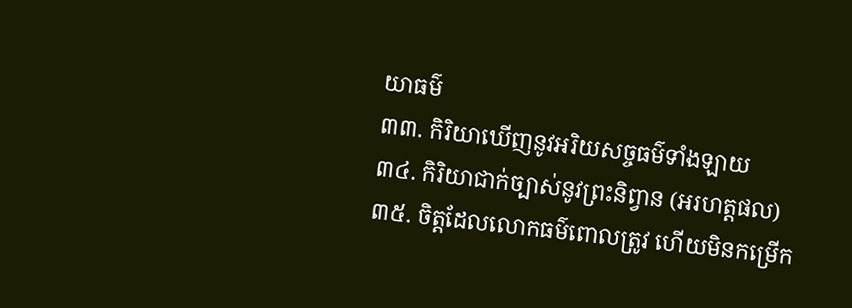យាធម៌
៣៣. កិរិយាឃើញនូវអរិយសច្ចធម៌ទាំងឡាយ
៣៤. កិរិយាជាក់ច្បាស់នូវព្រះនិព្វាន (អរហត្តផល)
៣៥. ចិត្តដែលលោកធម៌ពោលត្រូវ ហើយមិនកម្រើក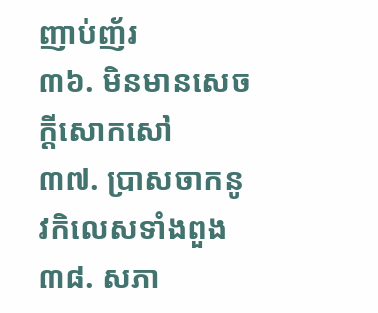ញាប់ញ័រ
៣៦. មិនមានសេចក្ដីសោកសៅ
៣៧. ប្រាសចាកនូវកិលេសទាំងពួង
៣៨. សភា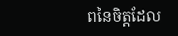ពនៃចិត្តដែល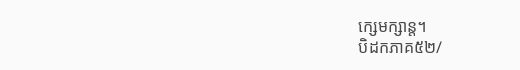ក្សេមក្សាន្ត។
បិដកភាគ៥២/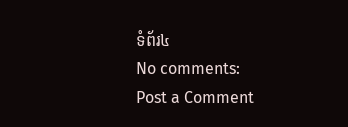ទំព័រ៤
No comments:
Post a Comment